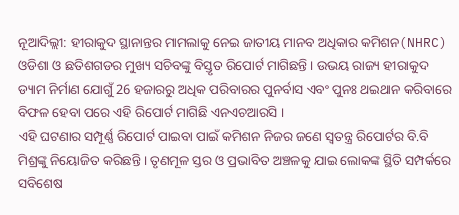ନୂଆଦିଲ୍ଲୀ: ହୀରାକୁଦ ସ୍ଥାନାନ୍ତର ମାମଲାକୁ ନେଇ ଜାତୀୟ ମାନବ ଅଧିକାର କମିଶନ(NHRC) ଓଡିଶା ଓ ଛତିଶଗଡର ମୁଖ୍ୟ ସଚିବଙ୍କୁ ବିସ୍ତୃତ ରିପୋର୍ଟ ମାଗିଛନ୍ତି । ଉଭୟ ରାଜ୍ୟ ହୀରାକୁଦ ଡ୍ୟାମ ନିର୍ମାଣ ଯୋଗୁଁ 26 ହଜାରରୁ ଅଧିକ ପରିବାରର ପୁନର୍ବାସ ଏବଂ ପୁନଃ ଥଇଥାନ କରିବାରେ ବିଫଳ ହେବା ପରେ ଏହି ରିପୋର୍ଟ ମାଗିଛି ଏନଏଚଆରସି ।
ଏହି ଘଟଣାର ସମ୍ପୂର୍ଣ୍ଣ ରିପୋର୍ଟ ପାଇବା ପାଇଁ କମିଶନ ନିଜର ଜଣେ ସ୍ବତନ୍ତ୍ର ରିପୋର୍ଟର ବି.ବି ମିଶ୍ରଙ୍କୁ ନିୟୋଜିତ କରିଛନ୍ତି । ତୃଣମୂଳ ସ୍ତର ଓ ପ୍ରଭାବିତ ଅଞ୍ଚଳକୁ ଯାଇ ଲୋକଙ୍କ ସ୍ଥିତି ସମ୍ପର୍କରେ ସବିଶେଷ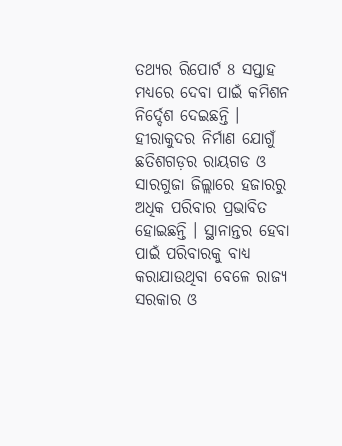ତଥ୍ୟର ରିପୋର୍ଟ 8 ସପ୍ତାହ ମଧ୍ୟରେ ଦେବା ପାଇଁ କମିଶନ ନିର୍ଦ୍ଦେଶ ଦେଇଛନ୍ତି । ହୀରାକୁଦର ନିର୍ମାଣ ଯୋଗୁଁ ଛତିଶଗଡ଼ର ରାୟଗଡ ଓ ସାରଗୁଜା ଜିଲ୍ଲାରେ ହଜାରରୁ ଅଧିକ ପରିବାର ପ୍ରଭାବିତ ହୋଇଛନ୍ତି । ସ୍ଥାନାନ୍ତର ହେବା ପାଇଁ ପରିବାରକୁ ବାଧ୍ୟ କରାଯାଉଥିବା ବେଳେ ରାଜ୍ୟ ସରକାର ଓ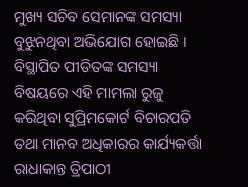ମୁଖ୍ୟ ସଚିବ ସେମାନଙ୍କ ସମସ୍ୟା ବୁଝୁନଥିବା ଅଭିଯୋଗ ହୋଇଛି ।
ବିସ୍ଥାପିତ ପୀଡିତଙ୍କ ସମସ୍ୟା ବିଷୟରେ ଏହି ମାମଲା ରୁଜୁ କରିଥିବା ସୁପ୍ରିମକୋର୍ଟ ବିଚାରପତି ତଥା ମାନବ ଅଧିକାରର କାର୍ଯ୍ୟକର୍ତ୍ତା ରାଧାକାନ୍ତ ତ୍ରିପାଠୀ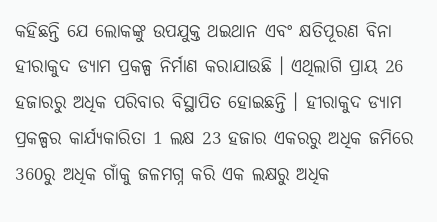କହିଛନ୍ତି ଯେ ଲୋକଙ୍କୁ ଉପଯୁକ୍ତ ଥଇଥାନ ଏବଂ କ୍ଷତିପୂରଣ ବିନା ହୀରାକୁଦ ଡ୍ୟାମ ପ୍ରକଳ୍ପ ନିର୍ମାଣ କରାଯାଉଛି । ଏଥିଲାଗି ପ୍ରାୟ 26 ହଜାରରୁ ଅଧିକ ପରିବାର ବିସ୍ଥାପିତ ହୋଇଛନ୍ତି । ହୀରାକୁଦ ଡ୍ୟାମ ପ୍ରକଳ୍ପର କାର୍ଯ୍ୟକାରିତା 1 ଲକ୍ଷ 23 ହଜାର ଏକରରୁ ଅଧିକ ଜମିରେ 360ରୁ ଅଧିକ ଗାଁକୁ ଜଳମଗ୍ନ କରି ଏକ ଲକ୍ଷରୁ ଅଧିକ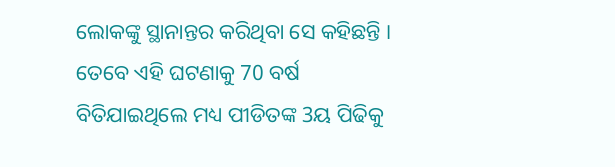ଲୋକଙ୍କୁ ସ୍ଥାନାନ୍ତର କରିଥିବା ସେ କହିଛନ୍ତି ।
ତେବେ ଏହି ଘଟଣାକୁ 70 ବର୍ଷ ବିତିଯାଇଥିଲେ ମଧ୍ୟ ପୀଡିତଙ୍କ 3ୟ ପିଢିକୁ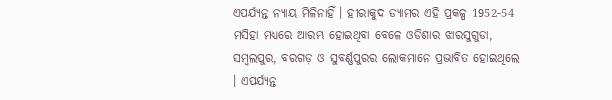ଏପର୍ଯ୍ୟନ୍ତ ନ୍ୟାୟ ମିଳିନାହିଁ । ହୀରାକୁଦ ଡ୍ୟାମର ଏହି ପ୍ରକଳ୍ପ 1952-54 ମସିହା ମଧ୍ୟରେ ଆରମ୍ଭ ହୋଇଥିବା ବେଳେ ଓଡିଶାର ଝାରସୁଗୁଡା, ସମ୍ବଲପୁର, ବରଗଡ଼ ଓ ସୁବର୍ଣ୍ଣପୁରର ଲୋକମାନେ ପ୍ରଭାବିତ ହୋଇଥିଲେ । ଏପର୍ଯ୍ୟନ୍ତ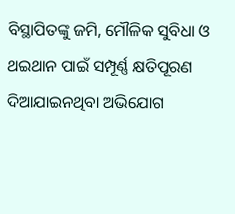ବିସ୍ଥାପିତଙ୍କୁ ଜମି, ମୌଳିକ ସୁବିଧା ଓ ଥଇଥାନ ପାଇଁ ସମ୍ପୂର୍ଣ୍ଣ କ୍ଷତିପୂରଣ ଦିଆଯାଇନଥିବା ଅଭିଯୋଗ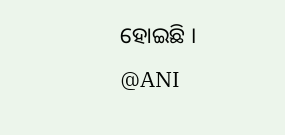ହୋଇଛି ।
@ANI